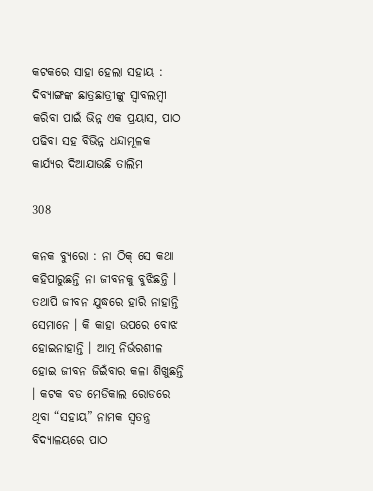କଟକରେ ସାହା ହେଲା ସହାୟ : ଦିବ୍ୟାଙ୍ଗଙ୍କ ଛାତ୍ରଛାତ୍ରୀଙ୍କୁ ସ୍ୱାବଲମ୍ବୀ କରିବା ପାଇଁ ଭିନ୍ନ ଏକ ପ୍ରୟାସ, ପାଠ ପଢିବା ସହ ବିଭିନ୍ନ ଧନ୍ଦାମୂଳକ କାର୍ଯ୍ୟର ଦିଆଯାଉଛି ତାଲିମ

308

କନକ ବ୍ୟୁରୋ : ନା ଠିକ୍ ସେ କଥା କହିପାରୁଛନ୍ତି ନା ଜୀବନକୁ ବୁଝିଛନ୍ତି । ତଥାପି ଜୀବନ ଯୁଦ୍ଧରେ ହାରି ନାହାନ୍ତି ସେମାନେ । କି କାହା ଉପରେ ବୋଝ ହୋଇନାହାନ୍ତି । ଆତ୍ମ ନିର୍ଭରଶୀଳ ହୋଇ ଜୀବନ ଜିଇଁବାର କଳା ଶିଖୁଛନ୍ତି । କଟକ ବଡ ମେଡିକାଲ ରୋଡରେ ଥିବା “ସହାୟ” ନାମକ ସ୍ୱତନ୍ତ୍ର ବିଦ୍ୟାଳୟରେ ପାଠ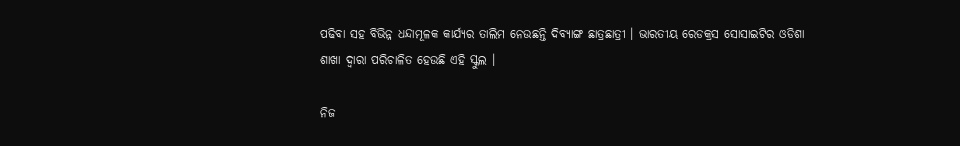ପଢିବା ସହ ବିଭିନ୍ନ ଧନ୍ଦାମୂଳକ କାର୍ଯ୍ୟର ତାଲିମ ନେଉଛନ୍ତି ଦିବ୍ୟାଙ୍ଗ ଛାତ୍ରଛାତ୍ରୀ । ଭାରତୀୟ ରେଡକ୍ରସ ସୋସାଇଟିର ଓଡିଶା ଶାଖା ଦ୍ୱାରା ପରିଚାଳିତ ହେଉଛି ଏହି ସ୍କୁଲ ।

ନିଜ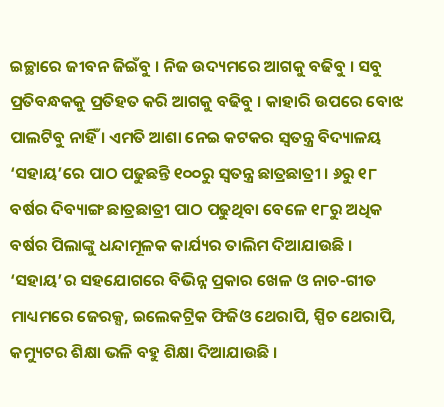ଇଚ୍ଛାରେ ଜୀବନ ଜିଇଁବୁ । ନିଜ ଉଦ୍ୟମରେ ଆଗକୁ ବଢିବୁ । ସବୁ ପ୍ରତିବନ୍ଧକକୁ ପ୍ରତିହତ କରି ଆଗକୁ ବଢିବୁ । କାହାରି ଉପରେ ବୋଝ ପାଲଟିବୁ ନାହିଁ । ଏମତି ଆଶା ନେଇ କଟକର ସ୍ୱତନ୍ତ୍ର ବିଦ୍ୟାଳୟ ‘ସହାୟ’ରେ ପାଠ ପଢୁଛନ୍ତି ୧୦୦ରୁ ସ୍ୱତନ୍ତ୍ର ଛାତ୍ରଛାତ୍ରୀ । ୬ରୁ ୧୮ ବର୍ଷର ଦିବ୍ୟାଙ୍ଗ ଛାତ୍ରଛାତ୍ରୀ ପାଠ ପଢୁଥିବା ବେଳେ ୧୮ରୁ ଅଧିକ ବର୍ଷର ପିଲାଙ୍କୁ ଧନ୍ଦାମୂଳକ କାର୍ଯ୍ୟର ତାଲିମ ଦିଆଯାଉଛି । ‘ସହାୟ’ର ସହଯୋଗରେ ବିଭିନ୍ନ ପ୍ରକାର ଖେଳ ଓ ନାଚ-ଗୀତ ମାଧ୍ୟମରେ ଜେରକ୍ସ, ଇଲେକଟ୍ରିକ ଫିଜିଓ ଥେରାପି, ସ୍ପିଚ ଥେରାପି, କମ୍ୟୁଟର ଶିକ୍ଷା ଭଳି ବହୁ ଶିକ୍ଷା ଦିଆଯାଉଛି ।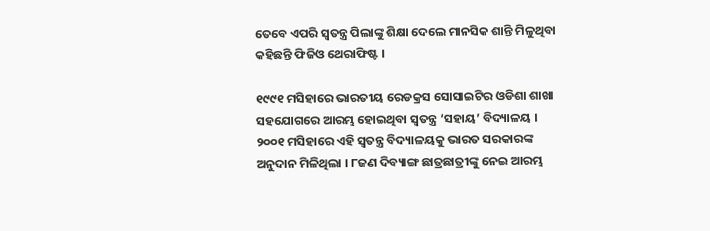ତେବେ ଏପରି ସ୍ୱତନ୍ତ୍ର ପିଲାଙ୍କୁ ଶିକ୍ଷା ଦେଲେ ମାନସିକ ଶାନ୍ତି ମିଳୁଥିବା କହିଛନ୍ତି ଫିଜିଓ ଥେରାଫିଷ୍ଟ ।

୧୯୯୧ ମସିହାରେ ଭାରତୀୟ ରେଡକ୍ରସ ସୋସାଇଟିର ଓଡିଶା ଶାଖା ସହଯୋଗରେ ଆରମ୍ଭ ହୋଇଥିବା ସ୍ୱତନ୍ତ୍ର ‘ସହାୟ’ ବିଦ୍ୟାଳୟ । ୨୦୦୧ ମସିହାରେ ଏହି ସ୍ୱତନ୍ତ୍ର ବିଦ୍ୟାଳୟକୁ ଭାରତ ସରକାରଙ୍କ ଅନୁଦାନ ମିଳିଥିଲା । ୮ଜଣ ଦିବ୍ୟାଙ୍ଗ ଛାତ୍ରଛାତ୍ରୀଙ୍କୁ ନେଇ ଆରମ୍ଭ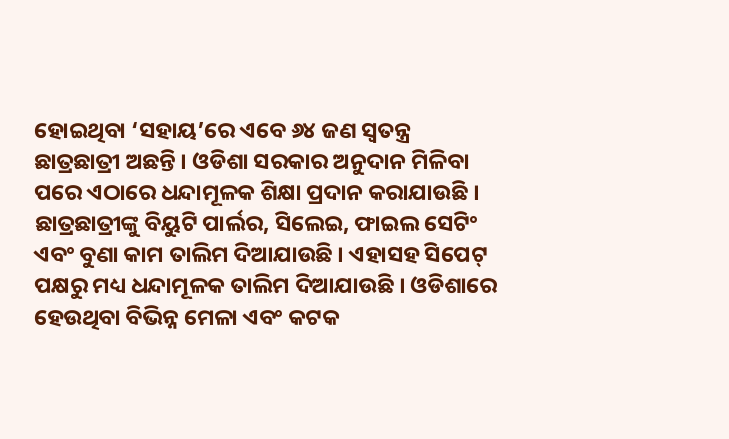ହୋଇଥିବା ‘ସହାୟ’ରେ ଏବେ ୬୪ ଜଣ ସ୍ୱତନ୍ତ୍ର ଛାତ୍ରଛାତ୍ରୀ ଅଛନ୍ତି । ଓଡିଶା ସରକାର ଅନୁଦାନ ମିଳିବା ପରେ ଏଠାରେ ଧନ୍ଦାମୂଳକ ଶିକ୍ଷା ପ୍ରଦାନ କରାଯାଉଛି । ଛାତ୍ରଛାତ୍ରୀଙ୍କୁ ବିୟୁଟି ପାର୍ଲର, ସିଲେଇ, ଫାଇଲ ସେଟିଂ ଏବଂ ବୁଣା କାମ ତାଲିମ ଦିଆଯାଉଛି । ଏହାସହ ସିପେଟ୍ ପକ୍ଷରୁ ମଧ୍ୟ ଧନ୍ଦାମୂଳକ ତାଲିମ ଦିଆଯାଉଛି । ଓଡିଶାରେ ହେଉଥିବା ବିଭିନ୍ନ ମେଳା ଏବଂ କଟକ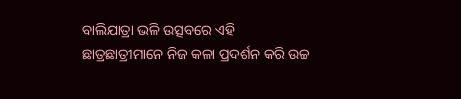ବାଲିଯାତ୍ରା ଭଳି ଉତ୍ସବରେ ଏହି ଛାତ୍ରଛାତ୍ରୀମାନେ ନିଜ କଳା ପ୍ରଦର୍ଶନ କରି ଉଚ୍ଚ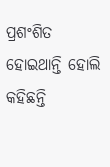ପ୍ରଶଂଶିତ ହୋଇଥାନ୍ତି ହୋଲି କହିଛନ୍ତି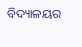ବିଦ୍ୟାଳୟର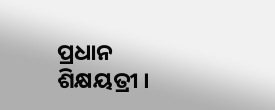ପ୍ରଧାନ ଶିକ୍ଷୟତ୍ରୀ ।